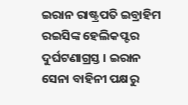ଇରାନ ରାଷ୍ଟ୍ରପତି ଇବ୍ରାହିମ ରଇସିଙ୍କ ହେଲିକପ୍ଟର ଦୁର୍ଘଟଣାଗ୍ରସ୍ତ । ଇରାନ ସେନା ବାହିନୀ ପକ୍ଷରୁ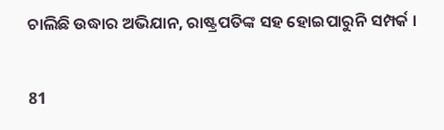ଚାଲିଛି ଉଦ୍ଧାର ଅଭିଯାନ, ରାଷ୍ଟ୍ରପତିଙ୍କ ସହ ହୋଇପାରୁନି ସମ୍ପର୍କ ।

81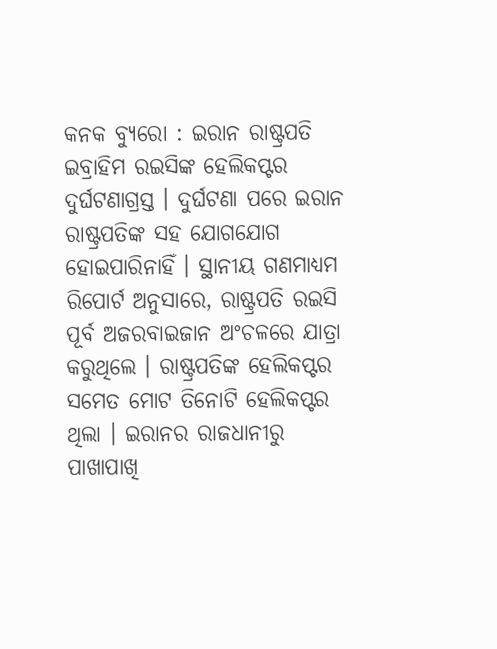କନକ ବ୍ୟୁରୋ : ଇରାନ ରାଷ୍ଟ୍ରପତି ଇବ୍ରାହିମ ରଇସିଙ୍କ ହେଲିକପ୍ଟର ଦୁର୍ଘଟଣାଗ୍ରସ୍ତ । ଦୁର୍ଘଟଣା ପରେ ଇରାନ ରାଷ୍ଟ୍ରପତିଙ୍କ ସହ ଯୋଗଯୋଗ ହୋଇପାରିନାହିଁ । ସ୍ଥାନୀୟ ଗଣମାଧ୍ୟମ ରିପୋର୍ଟ ଅନୁସାରେ, ରାଷ୍ଟ୍ରପତି ରଇସି ପୂର୍ବ ଅଜରବାଇଜାନ ଅଂଚଳରେ ଯାତ୍ରା କରୁଥିଲେ । ରାଷ୍ଟ୍ରପତିଙ୍କ ହେଲିକପ୍ଟର ସମେତ ମୋଟ ତିନୋଟି ହେଲିକପ୍ଟର ଥିଲା । ଇରାନର ରାଜଧାନୀରୁ ପାଖାପାଖି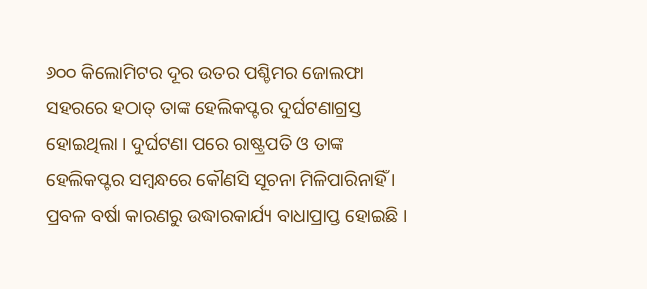୬୦୦ କିଲୋମିଟର ଦୂର ଉତର ପଶ୍ଚିମର ଜୋଲଫା ସହରରେ ହଠାତ୍ ତାଙ୍କ ହେଲିକପ୍ଟର ଦୁର୍ଘଟଣାଗ୍ରସ୍ତ ହୋଇଥିଲା । ଦୁର୍ଘଟଣା ପରେ ରାଷ୍ଟ୍ରପତି ଓ ତାଙ୍କ ହେଲିକପ୍ଟର ସମ୍ବନ୍ଧରେ କୌଣସି ସୂଚନା ମିଳିପାରିନାହିଁ । ପ୍ରବଳ ବର୍ଷା କାରଣରୁ ଉଦ୍ଧାରକାର୍ଯ୍ୟ ବାଧାପ୍ରାପ୍ତ ହୋଇଛି ।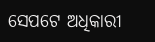ସେପଟେ ଅଧିକାରୀ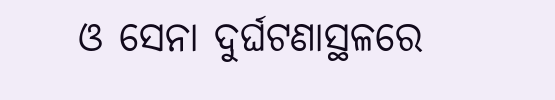ଓ ସେନା ଦୁର୍ଘଟଣାସ୍ଥଳରେ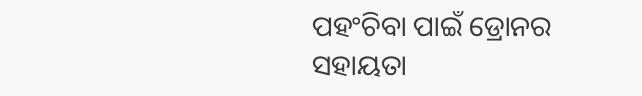ପହଂଚିବା ପାଇଁ ଡ୍ରୋନର ସହାୟତା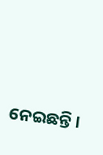ନେଇଛନ୍ତି ।